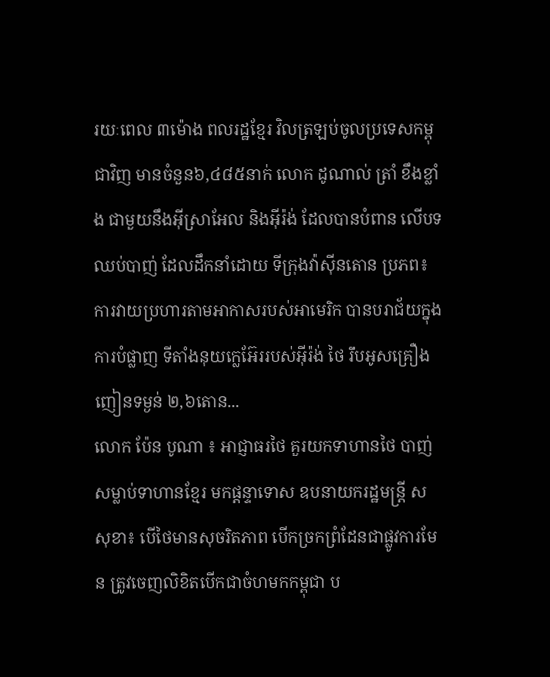រយៈពេល ៣ម៉ោង ពលរដ្ឋខ្មែរ វិលត្រឡប់ចូលប្រទេសកម្ពុជាវិញ មានចំនួន៦,៤៨៥នាក់ លោក ដូណាល់ ត្រាំ ខឹងខ្លាំង ជាមួយនឹងអ៊ីស្រាអែល និងអ៊ីរ៉ង់ ដែលបានបំពាន លើបទឈប់បាញ់ ដែលដឹកនាំដោយ ទីក្រុងវ៉ាស៊ីនតោន ប្រភព៖ ការវាយប្រហារតាមអាកាសរបស់អាមេរិក បានបរាជ័យក្នុងការបំផ្លាញ ទីតាំងនុយក្លេអ៊ែររបស់អ៊ីរ៉ង់ ថៃ រឹបអូសគ្រឿងញៀនទម្ងន់ ២,៦តោន...
លោក ប៉ែន បូណា ៖ អាជ្ញាធរថៃ គួរយកទាហានថៃ បាញ់សម្លាប់ទាហានខ្មែរ មកផ្តន្ទាទោស ឧបនាយករដ្ឋមន្ដ្រី ស សុខា៖ បើថៃមានសុចរិតភាព បើកច្រកព្រំដែនជាផ្លូវការមែន ត្រូវចេញលិខិតបើកជាចំហមកកម្ពុជា ប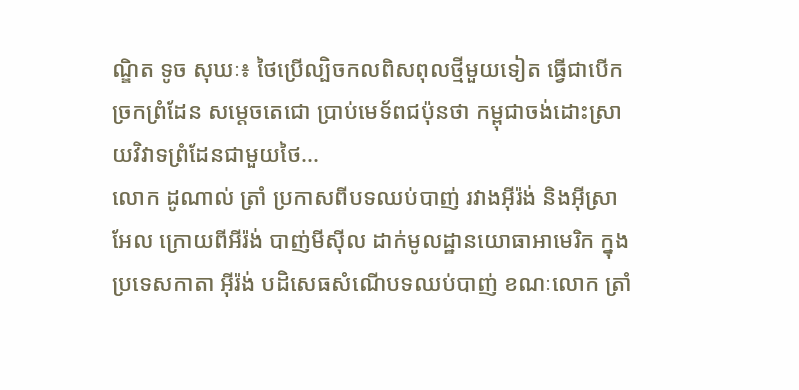ណ្ឌិត ទូច សុឃៈ៖ ថៃប្រើល្បិចកលពិសពុលថ្មីមួយទៀត ធ្វើជាបើកច្រកព្រំដែន សម្តេចតេជោ ប្រាប់មេទ័ពជប៉ុនថា កម្ពុជាចង់ដោះស្រាយវិវាទព្រំដែនជាមួយថៃ...
លោក ដូណាល់ ត្រាំ ប្រកាសពីបទឈប់បាញ់ រវាងអ៊ីរ៉ង់ និងអ៊ីស្រាអែល ក្រោយពីអីរ៉ង់ បាញ់មីស៊ីល ដាក់មូលដ្ឋានយោធាអាមេរិក ក្នុងប្រទេសកាតា អ៊ីរ៉ង់ បដិសេធសំណើបទឈប់បាញ់ ខណៈលោក ត្រាំ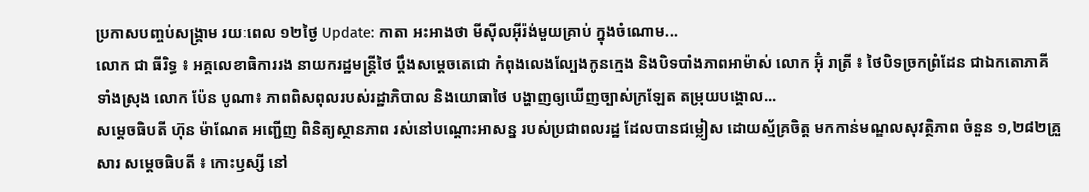ប្រកាសបញ្ចប់សង្គ្រាម រយៈពេល ១២ថ្ងៃ Update: កាតា អះអាងថា មីស៊ីលអ៊ីរ៉ង់មួយគ្រាប់ ក្នុងចំណោម...
លោក ជា ធីរិទ្ធ ៖ អគ្គលេខាធិការរង នាយករដ្ឋមន្រ្តីថៃ ប្តឹងសម្តេចតេជោ កំពុងលេងល្បែងកូនក្មេង និងបិទបាំងភាពអាម៉ាស់ លោក អ៊ុំ រាត្រី ៖ ថៃបិទច្រកព្រំដែន ជាឯកតោភាគីទាំងស្រុង លោក ប៉ែន បូណា៖ ភាពពិសពុលរបស់រដ្ឋាភិបាល និងយោធាថៃ បង្ហាញឲ្យឃើញច្បាស់ក្រឡែត តម្រុយបង្គោល...
សម្ដេចធិបតី ហ៊ុន ម៉ាណែត អញ្ជើញ ពិនិត្យស្ថានភាព រស់នៅបណ្តោះអាសន្ន របស់ប្រជាពលរដ្ឋ ដែលបានជម្លៀស ដោយស្ម័គ្រចិត្ត មកកាន់មណ្ឌលសុវត្ថិភាព ចំនួន ១,២៨២គ្រួសារ សម្តេចធិបតី ៖ កោះឫស្សី នៅ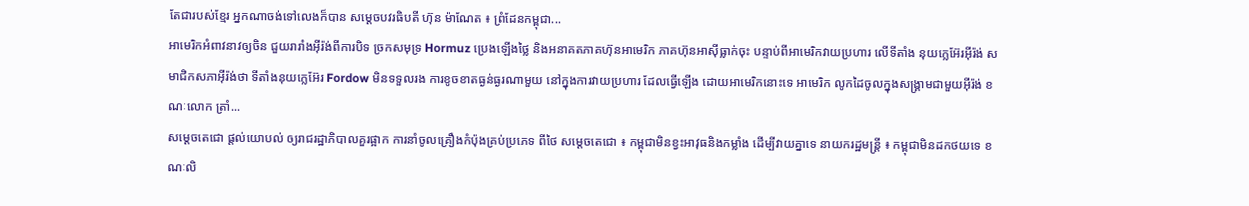តែជារបស់ខ្មែរ អ្នកណាចង់ទៅលេងក៏បាន សម្តេចបវរធិបតី ហ៊ុន ម៉ាណែត ៖ ព្រំដែនកម្ពុជា...
អាមេរិកអំពាវនាវឲ្យចិន ជួយរារាំងអ៊ីរ៉ង់ពីការបិទ ច្រកសមុទ្រ Hormuz ប្រេងឡើងថ្លៃ និងអនាគតភាគហ៊ុនអាមេរិក ភាគហ៊ុនអាស៊ីធ្លាក់ចុះ បន្ទាប់ពីអាមេរិកវាយប្រហារ លើទីតាំង នុយក្លេអ៊ែរអ៊ីរ៉ង់ សមាជិកសភាអ៊ីរ៉ង់ថា ទីតាំងនុយក្លេអ៊ែរ Fordow មិនទទួលរង ការខូចខាតធ្ងន់ធ្ងរណាមួយ នៅក្នុងការវាយប្រហារ ដែលធ្វើឡើង ដោយអាមេរិកនោះទេ អាមេរិក លូកដៃចូលក្នុងសង្រ្គាមជាមួយអ៊ីរ៉ង់ ខណៈលោក ត្រាំ...
សម្តេចតេជោ ផ្តល់យោបល់ ឲ្យរាជរដ្ឋាភិបាលគួរផ្អាក ការនាំចូលគ្រឿងកំប៉ុងគ្រប់ប្រភេទ ពីថៃ សម្តេចតេជោ ៖ កម្ពុជាមិនខ្វះអាវុធនិងកម្លាំង ដើម្បីវាយគ្នាទេ នាយករដ្ឋមន្ដ្រី ៖ កម្ពុជាមិនដកថយទេ ខណៈលិ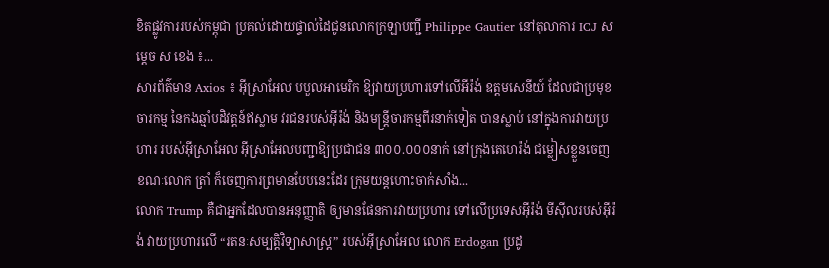ខិតផ្លូវការរបស់កម្ពុជា ប្រគល់ដោយផ្ទាល់ដៃជូនលោកក្រឡាបញ្ជី Philippe Gautier នៅតុលាការ ICJ សម្តេច ស ខេង ៖...
សារព័ត៌មាន Axios ៖ អ៊ីស្រាអែល បបួលអាមេរិក ឱ្យវាយប្រហារទៅលើអីរ៉ង់ ឧត្តមសេនីយ៍ ដែលជាប្រមុខចារកម្ម នៃកងឆ្មាំបដិវត្តន៍ឥស្លាម វរជនរបស់អ៊ីរ៉ង់ និងមន្ត្រីចារកម្មពីរនាក់ទៀត បានស្លាប់ នៅក្នុងការវាយប្រហារ របស់អ៊ីសា្រអែល អ៊ីស្រាអែលបញ្ជាឱ្យប្រជាជន ៣០០.០០០នាក់ នៅក្រុងតេហេរ៉ង់ ជម្លៀសខ្លួនចេញ ខណៈលោក ត្រាំ ក៏ចេញការព្រមានបែបនេះដែរ ក្រុមយន្តហោះចាក់សាំង...
លោក Trump គឺជាអ្នកដែលបានអនុញ្ញាតិ ឲ្យមានផែនការវាយប្រហារ ទៅលើប្រទេសអ៊ីរ៉ង់ មីស៊ីលរបស់អ៊ីរ៉ង់ វាយប្រហារលើ “រតនៈសម្បត្តិវិទ្យាសាស្ត្រ” របស់អ៊ីស្រាអែល លោក Erdogan ប្រដូ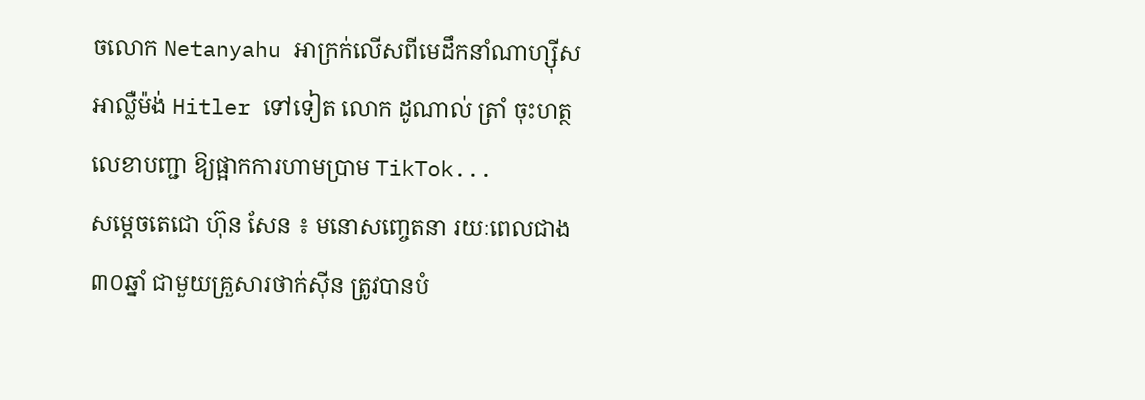ចលោក Netanyahu អាក្រក់លើសពីមេដឹកនាំណាហ្ស៊ីសអាល្លឺម៉ង់ Hitler ទៅទៀត លោក ដូណាល់ ត្រាំ ចុះហត្ថលេខាបញ្ជា ឱ្យផ្អាកការហាមប្រាម TikTok...
សម្ដេចតេជោ ហ៊ុន សែន ៖ មនោសញ្ចេតនា រយៈពេលជាង៣០ឆ្នាំ ជាមួយគ្រួសារថាក់ស៊ីន ត្រូវបានបំ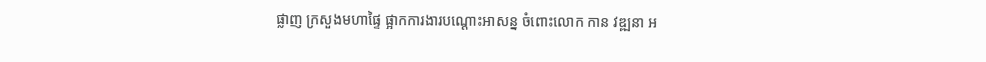ផ្លាញ ក្រសួងមហាផ្ទៃ ផ្អាកការងារបណ្ដោះអាសន្ន ចំពោះលោក កាន វឌ្ឍនា អ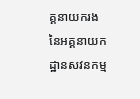គ្គនាយករង នៃអគ្គនាយកដ្ឋានសវនកម្ម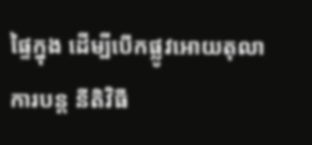ផ្ទៃក្នុង ដើម្បីបើកផ្លូវអោយតុលាការបន្ត នីតិវិធី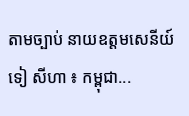តាមច្បាប់ នាយឧត្តមសេនីយ៍ ទៀ សីហា ៖ កម្ពុជា...